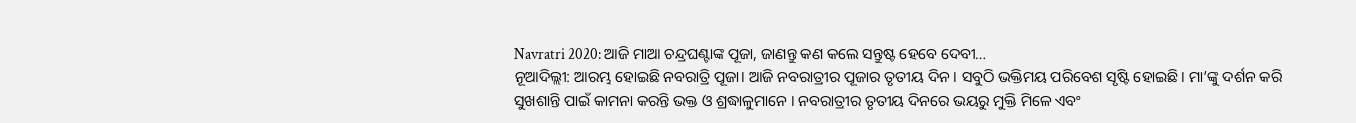Navratri 2020: ଆଜି ମାଆ ଚନ୍ଦ୍ରଘଣ୍ଟାଙ୍କ ପୂଜା, ଜାଣନ୍ତୁ କଣ କଲେ ସନ୍ତୁଷ୍ଟ ହେବେ ଦେବୀ…
ନୂଆଦିଲ୍ଲୀ: ଆରମ୍ଭ ହୋଇଛି ନବରାତ୍ରି ପୂଜା। ଆଜି ନବରାତ୍ରୀର ପୂଜାର ତୃତୀୟ ଦିନ । ସବୁଠି ଭକ୍ତିମୟ ପରିବେଶ ସୃଷ୍ଟି ହୋଇଛି। ମା’ଙ୍କୁ ଦର୍ଶନ କରି ସୁଖଶାନ୍ତି ପାଇଁ କାମନା କରନ୍ତି ଭକ୍ତ ଓ ଶ୍ରଦ୍ଧାଳୁମାନେ । ନବରାତ୍ରୀର ତୃତୀୟ ଦିନରେ ଭୟରୁ ମୁକ୍ତି ମିଳେ ଏବଂ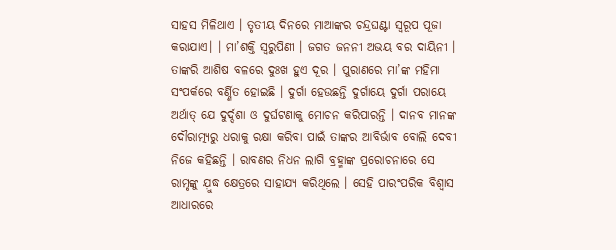ସାହସ ମିଳିଥାଏ । ତୃତୀୟ ଦିନରେ ମାଆଙ୍କର ଚନ୍ଦ୍ରଘଣ୍ଟା ସ୍ୱରୂପ ପୂଜା କରାଯାଏ। । ମା’ଶକ୍ତି ସ୍ୱରୁପିଣୀ । ଜଗତ ଜନନୀ ଅଭୟ ବର ଦାୟିନୀ । ତାଙ୍କରି ଆଶିଷ ବଳରେ ଦୁଃଖ ହୁଏ ଦୂର । ପୁରାଣରେ ମା’ଙ୍କ ମହିମା ସଂପର୍କରେ ବର୍ଣ୍ଣିତ ହୋଇଛି । ଦୁର୍ଗା ହେଉଛନ୍ତି ଦୁର୍ଗାୟେ ଦୁର୍ଗା ପରାୟେ ଅର୍ଥାତ୍ ଯେ ଦୁର୍ଦ୍ଦଶା ଓ ଦୁର୍ଘଟଣାକୁ ମୋଚନ କରିପାରନ୍ତି । ଦାନବ ମାନଙ୍କ ଦୌରାତ୍ମ୍ୟରୁ ଧରାକୁ ରକ୍ଷା କରିବା ପାଇଁ ତାଙ୍କର ଆବିର୍ଭାବ ବୋଲି ଦେବୀ ନିଜେ କହିଛନ୍ତି । ରାବଣର ନିଧନ ଲାଗି ବ୍ରହ୍ମାଙ୍କ ପ୍ରରୋଚନାରେ ସେ ରାମୃଙ୍କୁ ଯ଼ୁଦ୍ଧ କ୍ଷେତ୍ରରେ ସାହାଯ୍ୟ କରିଥିଲେ । ସେହି ପାରଂପରିକ ବିଶ୍ୱାସ ଆଧାରରେ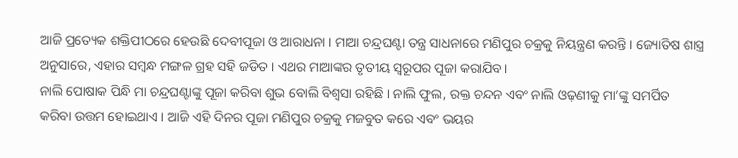ଆଜି ପ୍ରତ୍ୟେକ ଶକ୍ତିପୀଠରେ ହେଉଛି ଦେବୀପୂଜା ଓ ଆରାଧନା । ମାଆ ଚନ୍ଦ୍ରଘଣ୍ଟା ତନ୍ତ୍ର ସାଧନାରେ ମଣିପୁର ଚକ୍ରକୁ ନିୟନ୍ତ୍ରଣ କରନ୍ତି । ଜ୍ୟୋତିଷ ଶାସ୍ତ୍ର ଅନୁସାରେ, ଏହାର ସମ୍ବନ୍ଧ ମଙ୍ଗଳ ଗ୍ରହ ସହି ଜଡିତ । ଏଥର ମାଆଙ୍କର ତୃତୀୟ ସ୍ୱରୂପର ପୂଜା କରାଯିବ।
ନାଲି ପୋଷାକ ପିନ୍ଧି ମା ଚନ୍ଦ୍ରଘଣ୍ଟାଙ୍କୁ ପୂଜା କରିବା ଶୁଭ ବୋଲି ବିଶ୍ୱସା ରହିଛି । ନାଲି ଫୁଲ, ରକ୍ତ ଚନ୍ଦନ ଏବଂ ନାଲି ଓଢ଼ଣୀକୁ ମା’ଙ୍କୁ ସମର୍ପିତ କରିବା ଉତ୍ତମ ହୋଇଥାଏ । ଆଜି ଏହି ଦିନର ପୂଜା ମଣିପୁର ଚକ୍ରକୁ ମଜବୁତ କରେ ଏବଂ ଭୟର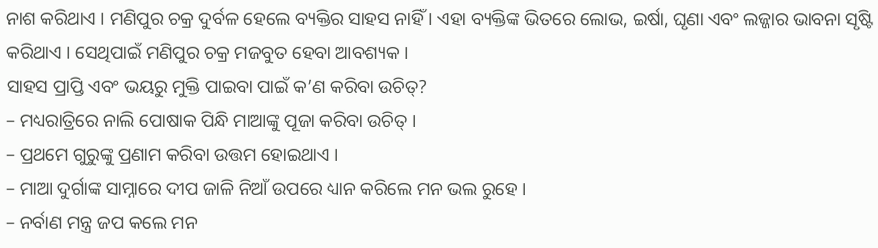ନାଶ କରିଥାଏ । ମଣିପୁର ଚକ୍ର ଦୁର୍ବଳ ହେଲେ ବ୍ୟକ୍ତିର ସାହସ ନାହିଁ । ଏହା ବ୍ୟକ୍ତିଙ୍କ ଭିତରେ ଲୋଭ, ଇର୍ଷା, ଘୃଣା ଏବଂ ଲଜ୍ଜାର ଭାବନା ସୃଷ୍ଟି କରିଥାଏ । ସେଥିପାଇଁ ମଣିପୁର ଚକ୍ର ମଜବୁତ ହେବା ଆବଶ୍ୟକ ।
ସାହସ ପ୍ରାପ୍ତି ଏବଂ ଭୟରୁ ମୁକ୍ତି ପାଇବା ପାଇଁ କ’ଣ କରିବା ଉଚିତ୍?
– ମଧ୍ୟରାତ୍ରିରେ ନାଲି ପୋଷାକ ପିନ୍ଧି ମାଆଙ୍କୁ ପୂଜା କରିବା ଉଚିତ୍ ।
– ପ୍ରଥମେ ଗୁରୁଙ୍କୁ ପ୍ରଣାମ କରିବା ଉତ୍ତମ ହୋଇଥାଏ ।
– ମାଆ ଦୁର୍ଗାଙ୍କ ସାମ୍ନାରେ ଦୀପ ଜାଳି ନିଆଁ ଉପରେ ଧ୍ୟାନ କରିଲେ ମନ ଭଲ ରୁହେ ।
– ନର୍ବାଣ ମନ୍ତ୍ର ଜପ କଲେ ମନ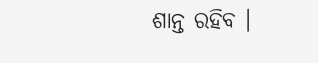ଶାନ୍ତ ରହିବ ।